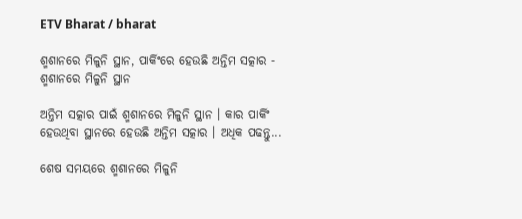ETV Bharat / bharat

ଶ୍ମଶାନରେ ମିଳୁନି ସ୍ଥାନ, ପାର୍କିଂରେ ହେଉଛି ଅନ୍ତିମ ସତ୍କାର - ଶ୍ମଶାନରେ ମିଳୁନି ସ୍ଥାନ

ଅନ୍ତିମ ସତ୍କାର ପାଇଁ ଶ୍ମଶାନରେ ମିଳୁନି ସ୍ଥାନ । କାର ପାର୍କିଂ ହେଉଥିବା ସ୍ଥାନରେ ହେଉଛି ଅନ୍ତିମ ସତ୍କାର । ଅଧିକ ପଢନ୍ତୁ...

ଶେଷ ସମୟରେ ଶ୍ମଶାନରେ ମିଳୁନି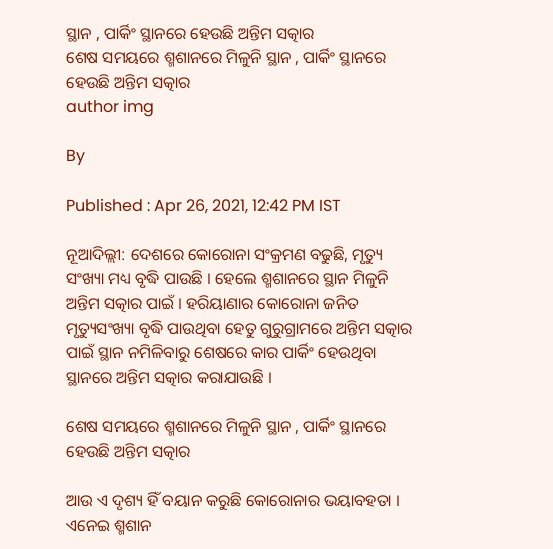ସ୍ଥାନ , ପାର୍କିଂ ସ୍ଥାନରେ ହେଉଛି ଅନ୍ତିମ ସତ୍କାର
ଶେଷ ସମୟରେ ଶ୍ମଶାନରେ ମିଳୁନି ସ୍ଥାନ , ପାର୍କିଂ ସ୍ଥାନରେ ହେଉଛି ଅନ୍ତିମ ସତ୍କାର
author img

By

Published : Apr 26, 2021, 12:42 PM IST

ନୂଆଦିଲ୍ଲୀ: ଦେଶରେ କୋରୋନା ସଂକ୍ରମଣ ବଢୁଛି, ମୃତ୍ୟୁ ସଂଖ୍ୟା ମଧ୍ୟ ବୃଦ୍ଧି ପାଉଛି । ହେଲେ ଶ୍ମଶାନରେ ସ୍ଥାନ ମିଳୁନି ଅନ୍ତିମ ସତ୍କାର ପାଇଁ । ହରିୟାଣାର କୋରୋନା ଜନିତ ମୃତ୍ୟୁସଂଖ୍ୟା ବୃଦ୍ଧି ପାଉଥିବା ହେତୁ ଗୁରୁଗ୍ରାମରେ ଅନ୍ତିମ ସତ୍କାର ପାଇଁ ସ୍ଥାନ ନମିଳିବାରୁ ଶେଷରେ କାର ପାର୍କିଂ ହେଉଥିବା ସ୍ଥାନରେ ଅନ୍ତିମ ସତ୍କାର କରାଯାଉଛି ।

ଶେଷ ସମୟରେ ଶ୍ମଶାନରେ ମିଳୁନି ସ୍ଥାନ , ପାର୍କିଂ ସ୍ଥାନରେ ହେଉଛି ଅନ୍ତିମ ସତ୍କାର

ଆଉ ଏ ଦୃଶ୍ୟ ହିଁ ବୟାନ କରୁଛି କୋରୋନାର ଭୟାବହତା । ଏନେଇ ଶ୍ମଶାନ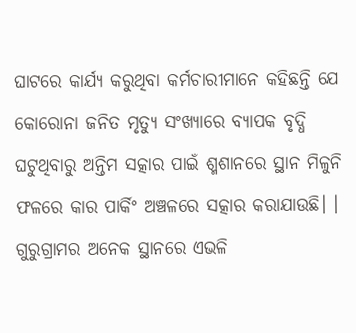ଘାଟରେ କାର୍ଯ୍ୟ କରୁଥିବା କର୍ମଚାରୀମାନେ କହିଛନ୍ତି ଯେ କୋରୋନା ଜନିତ ମୃତ୍ୟୁ ସଂଖ୍ୟାରେ ବ୍ୟାପକ ବୃଦ୍ଧି ଘଟୁଥିବାରୁ ଅନ୍ତିମ ସତ୍କାର ପାଇଁ ଶ୍ମଶାନରେ ସ୍ଥାନ ମିଳୁନି ଫଳରେ କାର ପାର୍କିଂ ଅଞ୍ଚଳରେ ସତ୍କାର କରାଯାଉଛି। । ଗୁରୁଗ୍ରାମର ଅନେକ ସ୍ଥାନରେ ଏଭଳି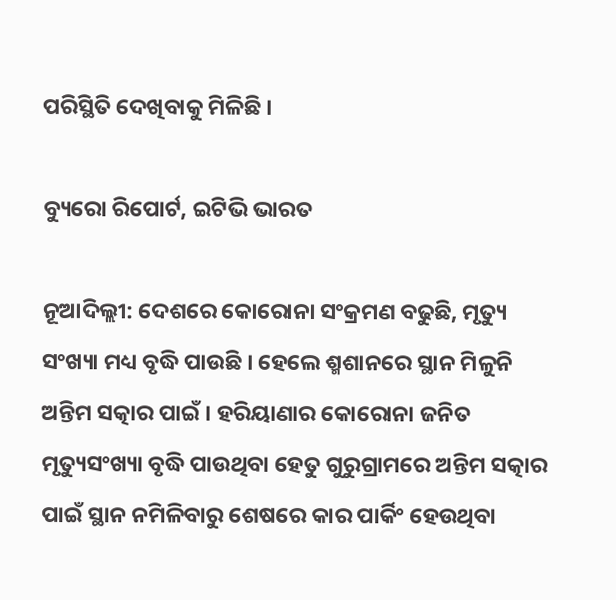ପରିସ୍ଥିତି ଦେଖିବାକୁ ମିଳିଛି ।

ବ୍ୟୁରୋ ରିପୋର୍ଟ, ଇଟିଭି ଭାରତ

ନୂଆଦିଲ୍ଲୀ: ଦେଶରେ କୋରୋନା ସଂକ୍ରମଣ ବଢୁଛି, ମୃତ୍ୟୁ ସଂଖ୍ୟା ମଧ୍ୟ ବୃଦ୍ଧି ପାଉଛି । ହେଲେ ଶ୍ମଶାନରେ ସ୍ଥାନ ମିଳୁନି ଅନ୍ତିମ ସତ୍କାର ପାଇଁ । ହରିୟାଣାର କୋରୋନା ଜନିତ ମୃତ୍ୟୁସଂଖ୍ୟା ବୃଦ୍ଧି ପାଉଥିବା ହେତୁ ଗୁରୁଗ୍ରାମରେ ଅନ୍ତିମ ସତ୍କାର ପାଇଁ ସ୍ଥାନ ନମିଳିବାରୁ ଶେଷରେ କାର ପାର୍କିଂ ହେଉଥିବା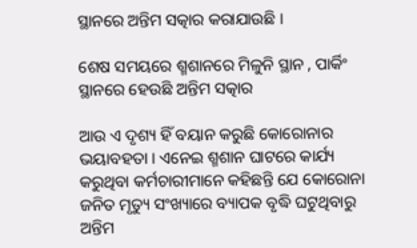ସ୍ଥାନରେ ଅନ୍ତିମ ସତ୍କାର କରାଯାଉଛି ।

ଶେଷ ସମୟରେ ଶ୍ମଶାନରେ ମିଳୁନି ସ୍ଥାନ , ପାର୍କିଂ ସ୍ଥାନରେ ହେଉଛି ଅନ୍ତିମ ସତ୍କାର

ଆଉ ଏ ଦୃଶ୍ୟ ହିଁ ବୟାନ କରୁଛି କୋରୋନାର ଭୟାବହତା । ଏନେଇ ଶ୍ମଶାନ ଘାଟରେ କାର୍ଯ୍ୟ କରୁଥିବା କର୍ମଚାରୀମାନେ କହିଛନ୍ତି ଯେ କୋରୋନା ଜନିତ ମୃତ୍ୟୁ ସଂଖ୍ୟାରେ ବ୍ୟାପକ ବୃଦ୍ଧି ଘଟୁଥିବାରୁ ଅନ୍ତିମ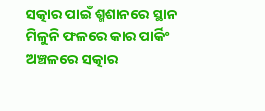ସତ୍କାର ପାଇଁ ଶ୍ମଶାନରେ ସ୍ଥାନ ମିଳୁନି ଫଳରେ କାର ପାର୍କିଂ ଅଞ୍ଚଳରେ ସତ୍କାର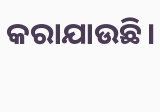କରାଯାଉଛି।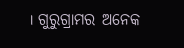। ଗୁରୁଗ୍ରାମର ଅନେକ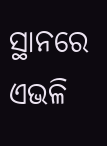ସ୍ଥାନରେ ଏଭଳି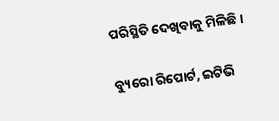ପରିସ୍ଥିତି ଦେଖିବାକୁ ମିଳିଛି ।

ବ୍ୟୁରୋ ରିପୋର୍ଟ, ଇଟିଭି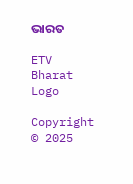ଭାରତ

ETV Bharat Logo

Copyright © 2025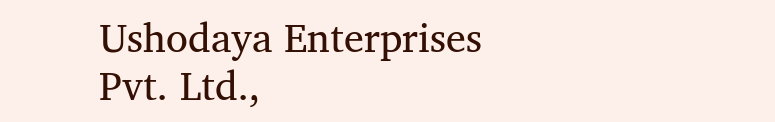Ushodaya Enterprises Pvt. Ltd.,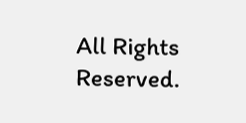All Rights Reserved.